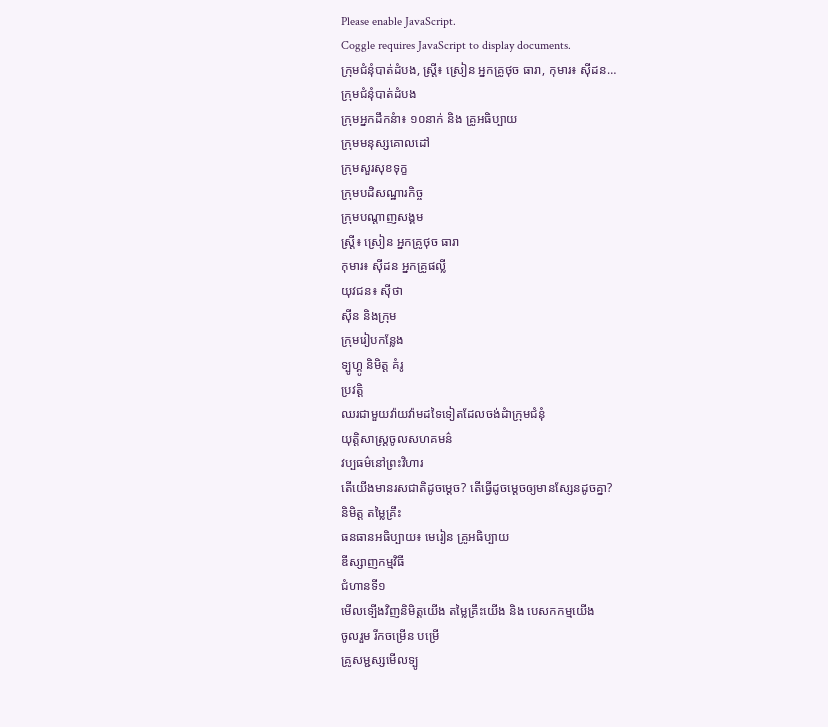Please enable JavaScript.
Coggle requires JavaScript to display documents.
ក្រុមជំនុំបាត់ដំបង, ស្រ្តី៖ ស្រៀន អ្នកគ្រូថុច ធារា, កុមារ៖ ស៊ីដន…
ក្រុមជំនុំបាត់ដំបង
ក្រុមអ្នកដឹកនំា៖ ១០នាក់ និង គ្រូអធិប្បាយ
ក្រុមមនុស្សគោលដៅ
ក្រុមសួរសុខទុក្ខ
ក្រុមបដិសណ្ឋារកិច្ច
ក្រុមបណ្តាញសង្គម
ស្រ្តី៖ ស្រៀន អ្នកគ្រូថុច ធារា
កុមារ៖ ស៊ីដន អ្នកគ្រូផល្លី
យុវជន៖ ស៊ីថា
ស៊ីន និងក្រុម
ក្រុមរៀបកន្លែង
ទ្បូហ្គូ និមិត្ត គំរូ
ប្រវត្តិ
ឈរជាមួយវ៉ាយវ៉ាមដទៃទៀតដែលចង់ដំាក្រុមជំនុំ
យុត្តិសាស្រ្តចូលសហគមន៌
វប្បធម៌នៅព្រះវិហារ
តើយើងមានរសជាតិដូចម្តេច? តើធ្វើដូចម្តេចឲ្យមានស្សែនដូចគ្នា?
និមិត្ត តម្លៃគ្រឹះ
ធនធានអធិប្បាយ៖ មេរៀន គ្រូអធិប្បាយ
ឌីស្សាញកម្មវិធី
ជំហានទី១
មើលទ្បើងវិញនិមិត្តយើង តម្លៃគ្រឹះយើង និង បេសកកម្មយើង
ចូលរួម រីកចម្រើន បម្រើ
គ្រូសម្ជស្សមើលទ្បូ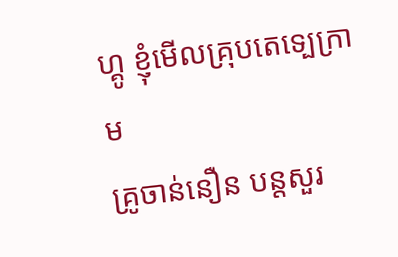ហ្គូ ខ្ញុំមើលគ្រុបតេទ្បេក្រាម
គ្រូចាន់នឿន បន្តសួរ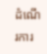ដំណើរការ